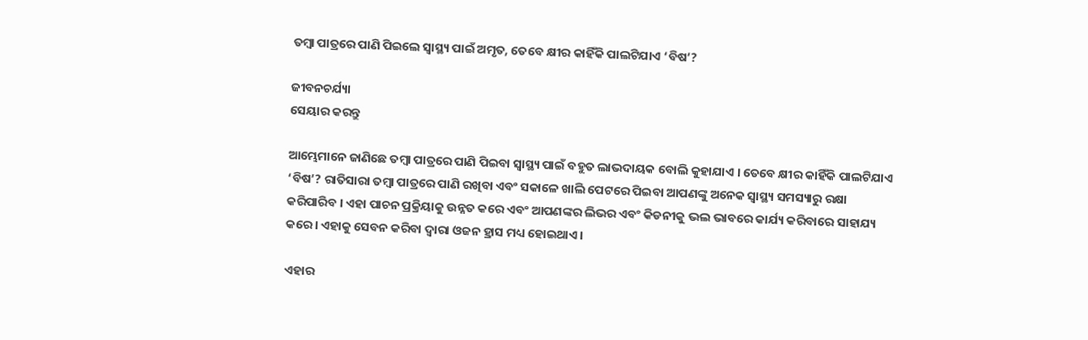ତମ୍ବା ପାତ୍ରରେ ପାଣି ପିଇଲେ ସ୍ବାସ୍ଥ୍ୟ ପାଇଁ ଅମୃତ, ତେବେ କ୍ଷୀର କାହିଁକି ପାଲଟିଯାଏ ‘ବିଷ’?

ଜୀବନଚର୍ଯ୍ୟା
ସେୟାର କରନ୍ତୁ

ଆମ୍ଭେମାନେ ଜାଣିଛେ ତମ୍ବା ପାତ୍ରରେ ପାଣି ପିଇବା ସ୍ୱାସ୍ଥ୍ୟ ପାଇଁ ବହୁତ ଲାଭଦାୟକ ବୋଲି କୁହାଯାଏ । ତେବେ କ୍ଷୀର କାହିଁକି ପାଲଟିଯାଏ ‘ବିଷ’? ରାତିସାରା ତମ୍ବା ପାତ୍ରରେ ପାଣି ରଖିବା ଏବଂ ସକାଳେ ଖାଲି ପେଟରେ ପିଇବା ଆପଣଙ୍କୁ ଅନେକ ସ୍ୱାସ୍ଥ୍ୟ ସମସ୍ୟାରୁ ରକ୍ଷା କରିପାରିବ । ଏହା ପାଚନ ପ୍ରକ୍ରିୟାକୁ ଉନ୍ନତ କରେ ଏବଂ ଆପଣଙ୍କର ଲିଭର ଏବଂ କିଡନୀକୁ ଭଲ ଭାବରେ କାର୍ଯ୍ୟ କରିବାରେ ସାହାଯ୍ୟ କରେ । ଏହାକୁ ସେବନ କରିବା ଦ୍ୱାରା ଓଜନ ହ୍ରାସ ମଧ୍ୟ ହୋଇଥାଏ ।

ଏହାର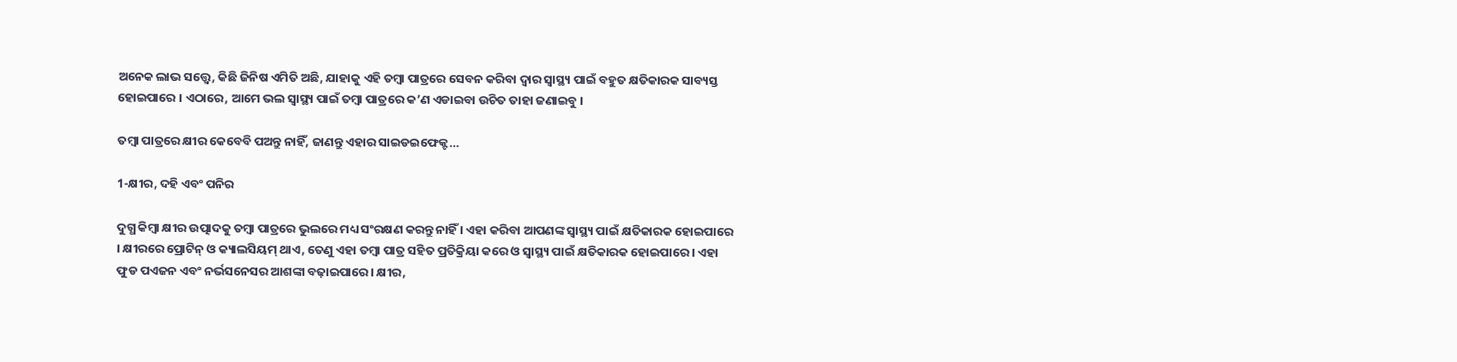ଅନେକ ଲାଭ ସତ୍ତ୍ୱେ, କିଛି ଜିନିଷ ଏମିତି ଅଛି, ଯାହାକୁ ଏହି ତମ୍ବା ପାତ୍ରରେ ସେବନ କରିବା ଦ୍ବାର ସ୍ବାସ୍ଥ୍ୟ ପାଇଁ ବହୁତ କ୍ଷତିକାରକ ସାବ୍ୟସ୍ତ ହୋଇପାରେ । ଏଠାରେ, ଆମେ ଭଲ ସ୍ୱାସ୍ଥ୍ୟ ପାଇଁ ତମ୍ବା ପାତ୍ରରେ କ’ଣ ଏଡାଇବା ଉଚିତ ତାହା ଜଣାଇବୁ ।

ତମ୍ବା ପାତ୍ରରେ କ୍ଷୀର କେବେବି ପଅନ୍ତୁ ନାହିଁ, ଜାଣନ୍ତୁ ଏହାର ସାଇଡଇଫେକ୍ଟ…

1-କ୍ଷୀର, ଦହି ଏବଂ ପନିର

ଦୁଗ୍ଧ କିମ୍ବା କ୍ଷୀର ଉତ୍ପାଦକୁ ତମ୍ବା ପାତ୍ରରେ ଭୁଲରେ ମଧ୍ୟ ସଂରକ୍ଷଣ କରନ୍ତୁ ନାହିଁ । ଏହା କରିବା ଆପଣଙ୍କ ସ୍ୱାସ୍ଥ୍ୟ ପାଇଁ କ୍ଷତିକାରକ ହୋଇପାରେ । କ୍ଷୀରରେ ପ୍ରୋଟିନ୍ ଓ କ୍ୟାଲସିୟମ୍ ଥାଏ, ତେଣୁ ଏହା ତମ୍ବା ପାତ୍ର ସହିତ ପ୍ରତିକ୍ରିୟା କରେ ଓ ସ୍ୱାସ୍ଥ୍ୟ ପାଇଁ କ୍ଷତିକାରକ ହୋଇପାରେ । ଏହା ଫୁଡ ପଏଜନ ଏବଂ ନର୍ଭସନେସର ଆଶଙ୍କା ବଢ଼ାଇପାରେ। କ୍ଷୀର,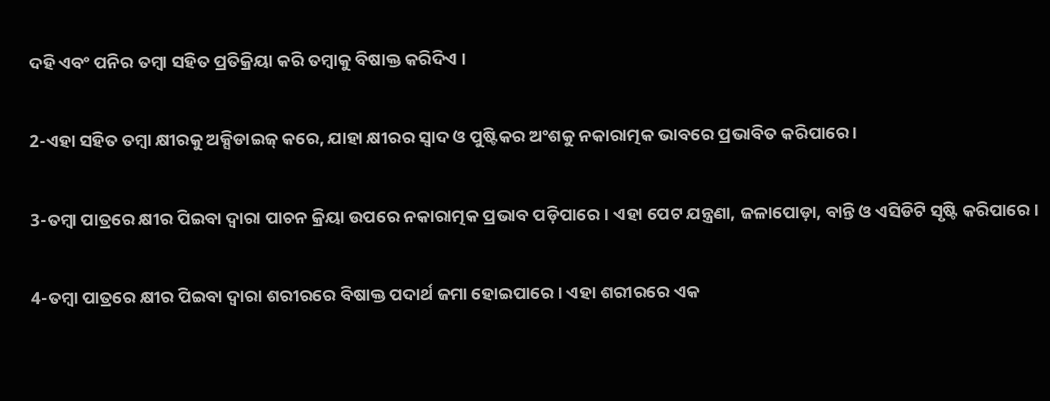ଦହି ଏବଂ ପନିର ତମ୍ବା ସହିତ ପ୍ରତିକ୍ରିୟା କରି ତମ୍ବାକୁ ବିଷାକ୍ତ କରିଦିଏ ।

2-ଏହା ସହିତ ତମ୍ବା କ୍ଷୀରକୁ ଅକ୍ସିଡାଇଜ୍ କରେ, ଯାହା କ୍ଷୀରର ସ୍ୱାଦ ଓ ପୁଷ୍ଟିକର ଅଂଶକୁ ନକାରାତ୍ମକ ଭାବରେ ପ୍ରଭାବିତ କରିପାରେ ।

3-ତମ୍ବା ପାତ୍ରରେ କ୍ଷୀର ପିଇବା ଦ୍ୱାରା ପାଚନ କ୍ରିୟା ଉପରେ ନକାରାତ୍ମକ ପ୍ରଭାବ ପଡ଼ିପାରେ। ଏହା ପେଟ ଯନ୍ତ୍ରଣା, ଜଳାପୋଡ଼ା, ବାନ୍ତି ଓ ଏସିଡିଟି ସୃଷ୍ଟି କରିପାରେ ।

4-ତମ୍ବା ପାତ୍ରରେ କ୍ଷୀର ପିଇବା ଦ୍ୱାରା ଶରୀରରେ ବିଷାକ୍ତ ପଦାର୍ଥ ଜମା ହୋଇପାରେ। ଏହା ଶରୀରରେ ଏକ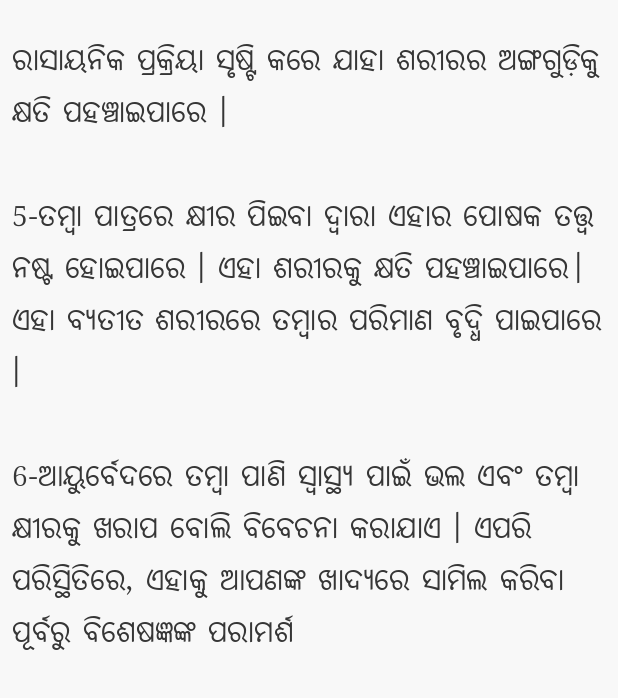ରାସାୟନିକ ପ୍ରକ୍ରିୟା ସୃଷ୍ଟି କରେ ଯାହା ଶରୀରର ଅଙ୍ଗଗୁଡ଼ିକୁ କ୍ଷତି ପହଞ୍ଚାଇପାରେ ।

5-ତମ୍ବା ପାତ୍ରରେ କ୍ଷୀର ପିଇବା ଦ୍ୱାରା ଏହାର ପୋଷକ ତତ୍ତ୍ୱ ନଷ୍ଟ ହୋଇପାରେ । ଏହା ଶରୀରକୁ କ୍ଷତି ପହଞ୍ଚାଇପାରେ। ଏହା ବ୍ୟତୀତ ଶରୀରରେ ତମ୍ବାର ପରିମାଣ ବୃଦ୍ଧି ପାଇପାରେ ।

6-ଆୟୁର୍ବେଦରେ ତମ୍ବା ପାଣି ସ୍ୱାସ୍ଥ୍ୟ ପାଇଁ ଭଲ ଏବଂ ତମ୍ବା କ୍ଷୀରକୁ ଖରାପ ବୋଲି ବିବେଚନା କରାଯାଏ । ଏପରି ପରିସ୍ଥିତିରେ, ଏହାକୁ ଆପଣଙ୍କ ଖାଦ୍ୟରେ ସାମିଲ କରିବା ପୂର୍ବରୁ ବିଶେଷଜ୍ଞଙ୍କ ପରାମର୍ଶ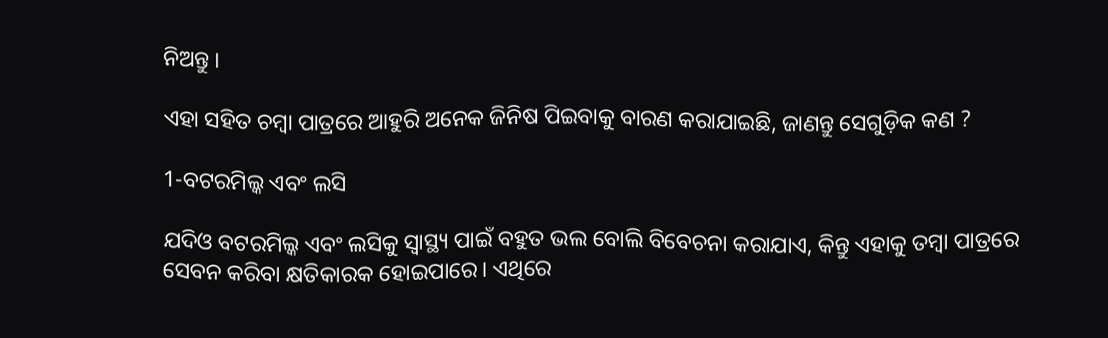ନିଅନ୍ତୁ ।

ଏହା ସହିତ ଚମ୍ବା ପାତ୍ରରେ ଆହୁରି ଅନେକ ଜିନିଷ ପିଇବାକୁ ବାରଣ କରାଯାଇଛି, ଜାଣନ୍ତୁ ସେଗୁଡ଼ିକ କଣ ?

1-ବଟରମିଲ୍କ ଏବଂ ଲସି

ଯଦିଓ ବଟରମିଲ୍କ ଏବଂ ଲସିକୁ ସ୍ୱାସ୍ଥ୍ୟ ପାଇଁ ବହୁତ ଭଲ ବୋଲି ବିବେଚନା କରାଯାଏ, କିନ୍ତୁ ଏହାକୁ ତମ୍ବା ପାତ୍ରରେ ସେବନ କରିବା କ୍ଷତିକାରକ ହୋଇପାରେ। ଏଥିରେ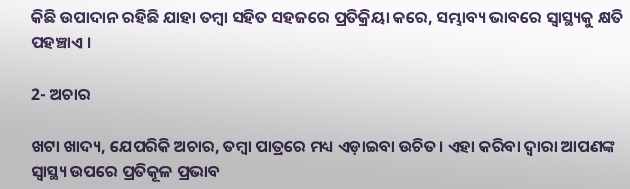କିଛି ଉପାଦାନ ରହିଛି ଯାହା ତମ୍ବା ସହିତ ସହଜରେ ପ୍ରତିକ୍ରିୟା କରେ, ସମ୍ଭାବ୍ୟ ଭାବରେ ସ୍ୱାସ୍ଥ୍ୟକୁ କ୍ଷତି ପହଞ୍ଚାଏ ।

2- ଅଚାର

ଖଟା ଖାଦ୍ୟ, ଯେପରିକି ଅଚାର, ତମ୍ବା ପାତ୍ରରେ ମଧ୍ୟ ଏଡ଼ାଇବା ଉଚିତ। ଏହା କରିବା ଦ୍ୱାରା ଆପଣଙ୍କ ସ୍ୱାସ୍ଥ୍ୟ ଉପରେ ପ୍ରତିକୂଳ ପ୍ରଭାବ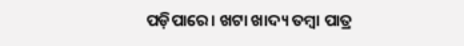ପଡ଼ିପାରେ। ଖଟା ଖାଦ୍ୟ ତମ୍ବା ପାତ୍ର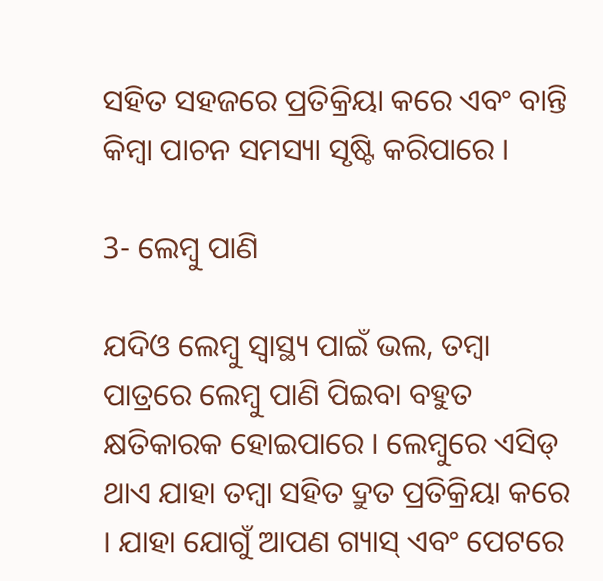ସହିତ ସହଜରେ ପ୍ରତିକ୍ରିୟା କରେ ଏବଂ ବାନ୍ତି କିମ୍ବା ପାଚନ ସମସ୍ୟା ସୃଷ୍ଟି କରିପାରେ ।

3- ଲେମ୍ବୁ ପାଣି

ଯଦିଓ ଲେମ୍ବୁ ସ୍ୱାସ୍ଥ୍ୟ ପାଇଁ ଭଲ, ତମ୍ବା ପାତ୍ରରେ ଲେମ୍ବୁ ପାଣି ପିଇବା ବହୁତ କ୍ଷତିକାରକ ହୋଇପାରେ । ଲେମ୍ବୁରେ ଏସିଡ୍ ଥାଏ ଯାହା ତମ୍ବା ସହିତ ଦ୍ରୁତ ପ୍ରତିକ୍ରିୟା କରେ । ଯାହା ଯୋଗୁଁ ଆପଣ ଗ୍ୟାସ୍ ଏବଂ ପେଟରେ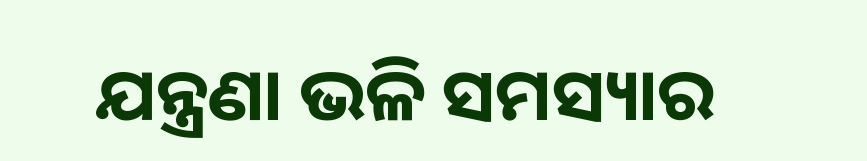ଯନ୍ତ୍ରଣା ଭଳି ସମସ୍ୟାର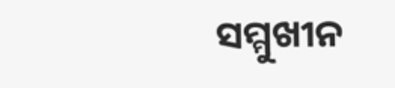ସମ୍ମୁଖୀନ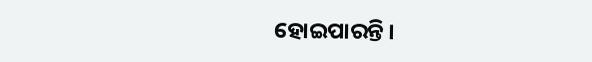ହୋଇପାରନ୍ତି ।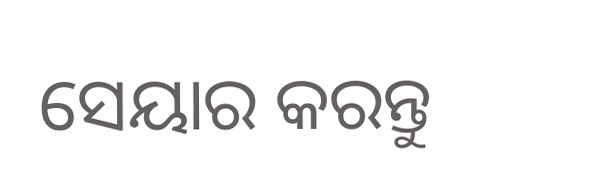ସେୟାର କରନ୍ତୁ